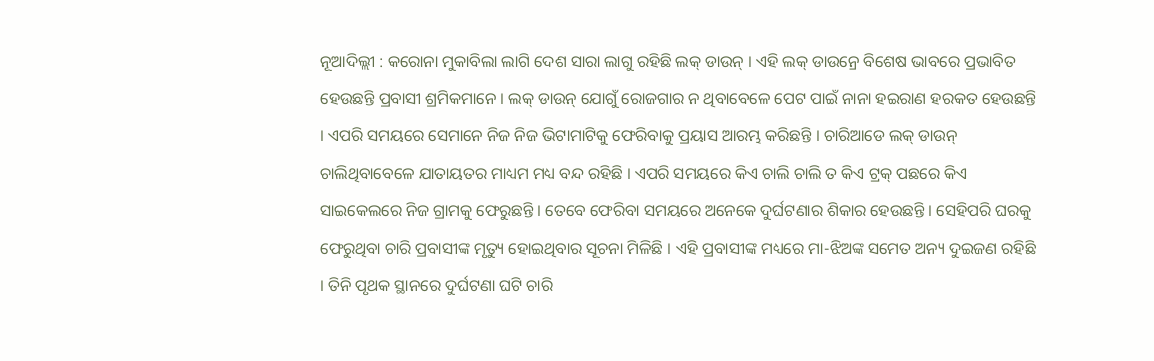ନୂଆଦିଲ୍ଲୀ : କରୋନା ମୁକାବିଲା ଲାଗି ଦେଶ ସାରା ଲାଗୁ ରହିଛି ଲକ୍ ଡାଉନ୍ । ଏହି ଲକ୍ ଡାଉନ୍ରେ ବିଶେଷ ଭାବରେ ପ୍ରଭାବିତ ହେଉଛନ୍ତି ପ୍ରବାସୀ ଶ୍ରମିକମାନେ । ଲକ୍ ଡାଉନ୍ ଯୋଗୁଁ ରୋଜଗାର ନ ଥିବାବେଳେ ପେଟ ପାଇଁ ନାନା ହଇରାଣ ହରକତ ହେଉଛନ୍ତି । ଏପରି ସମୟରେ ସେମାନେ ନିଜ ନିଜ ଭିଟାମାଟିକୁ ଫେରିବାକୁ ପ୍ରୟାସ ଆରମ୍ଭ କରିଛନ୍ତି । ଚାରିଆଡେ ଲକ୍ ଡାଉନ୍ ଚାଲିଥିବାବେଳେ ଯାତାୟତର ମାଧ୍ୟମ ମଧ୍ୟ ବନ୍ଦ ରହିଛି । ଏପରି ସମୟରେ କିଏ ଚାଲି ଚାଲି ତ କିଏ ଟ୍ରକ୍ ପଛରେ କିଏ ସାଇକେଲରେ ନିଜ ଗ୍ରାମକୁ ଫେରୁଛନ୍ତି । ତେବେ ଫେରିବା ସମୟରେ ଅନେକେ ଦୁର୍ଘଟଣାର ଶିକାର ହେଉଛନ୍ତି । ସେହିପରି ଘରକୁ ଫେରୁଥିବା ଚାରି ପ୍ରବାସୀଙ୍କ ମୃତ୍ୟୁ ହୋଇଥିବାର ସୂଚନା ମିଳିଛି । ଏହି ପ୍ରବାସୀଙ୍କ ମଧ୍ୟରେ ମା-ଝିଅଙ୍କ ସମେତ ଅନ୍ୟ ଦୁଇଜଣ ରହିଛି । ତିନି ପୃଥକ ସ୍ଥାନରେ ଦୁର୍ଘଟଣା ଘଟି ଚାରି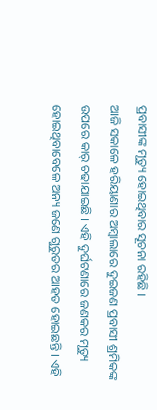ପ୍ରବାସୀଙ୍କ ମୃତ୍ୟୁ ହୋଇଥିବାର ସୂଚନା ରହିଛି ।
ଆଜି ସକାଳେ ହରିୟାଣାର ଅମ୍ବାଲାରେ ଦୁଇଜଣ ପ୍ରବାସୀ ଶ୍ରମିକଙ୍କ ଉପରେ କାର୍ ଚଢାଯାଇଛି । ଏହି ଦୁର୍ଘଟଣାରେ ଜଣକର ମୃତ୍ୟୁ ହୋଇଥିବାବେଳେ ଅନ୍ୟ ଜଣେ ଗୁରୁତର ଆହତ ହୋଇଛନ୍ତି । ଏହି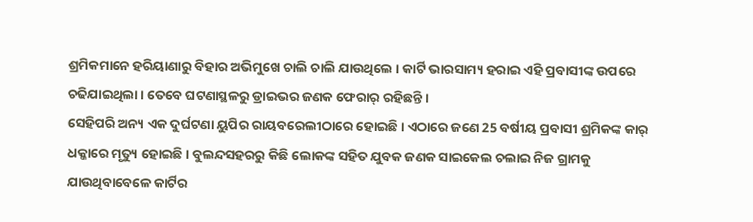ଶ୍ରମିକମାନେ ହରିୟାଣାରୁ ବିହାର ଅଭିମୁଖେ ଚାଲି ଚାଲି ଯାଉଥିଲେ । କାର୍ଟି ଭାରସାମ୍ୟ ହରାଇ ଏହି ପ୍ରବାସୀଙ୍କ ଉପରେ ଚଢିଯାଇଥିଲା । ତେବେ ଘଟଣାସ୍ଥଳରୁ ଡ୍ରାଇଭର ଜଣକ ଫେରାର୍ ରହିଛନ୍ତି ।
ସେହିପରି ଅନ୍ୟ ଏକ ଦୁର୍ଘଟଣା ୟୁପିର ରାୟବରେଲୀଠାରେ ହୋଇଛି । ଏଠାରେ ଜଣେ 25 ବର୍ଷୀୟ ପ୍ରବାସୀ ଶ୍ରମିକଙ୍କ କାର୍ ଧକ୍କାରେ ମୃତ୍ୟୁ ହୋଇଛି। ବୁଲନ୍ଦସହରରୁ କିଛି ଲୋକଙ୍କ ସହିତ ଯୁବକ ଜଣକ ସାଇକେଲ ଚଲାଇ ନିଜ ଗ୍ରାମକୁ ଯାଉଥିବାବେଳେ କାର୍ଟିର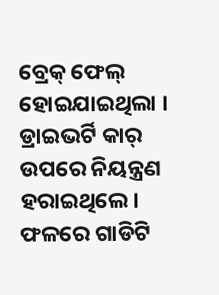ବ୍ରେକ୍ ଫେଲ୍ ହୋଇଯାଇଥିଲା । ଡ୍ରାଇଭର୍ଟି କାର୍ ଉପରେ ନିୟନ୍ତ୍ରଣ ହରାଇଥିଲେ। ଫଳରେ ଗାଡିଟି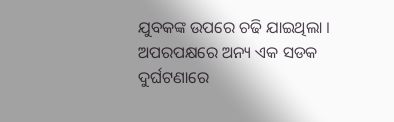ଯୁବକଙ୍କ ଉପରେ ଚଢି ଯାଇଥିଲା ।
ଅପରପକ୍ଷରେ ଅନ୍ୟ ଏକ ସଡକ ଦୁର୍ଘଟଣାରେ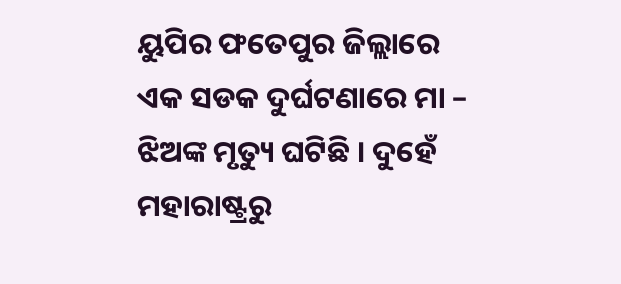ୟୁପିର ଫତେପୁର ଜିଲ୍ଲାରେ ଏକ ସଡକ ଦୁର୍ଘଟଣାରେ ମା – ଝିଅଙ୍କ ମୃତ୍ୟୁ ଘଟିଛି । ଦୁହେଁ ମହାରାଷ୍ଟ୍ରରୁ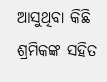ଆସୁଥିବା କିଛି ଶ୍ରମିକଙ୍କ ସହିତ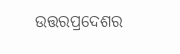ଉତ୍ତରପ୍ରଦେଶର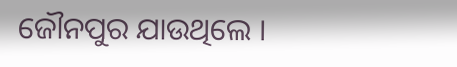ଜୌନପୁର ଯାଉଥିଲେ ।